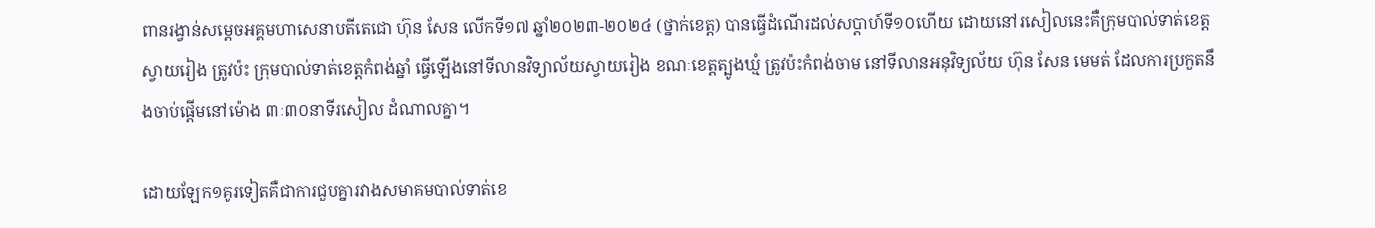ពានរង្វាន់សម្តេចអគ្គមហាសេនាបតីតេជោ ហ៊ុន សែន លើកទី១៧ ឆ្នាំ២០២៣-២០២៤ (ថ្នាក់ខេត្ត) បានធ្វើដំណើរដល់សប្តាហ៍ទី១០ហើយ ដោយនៅរសៀលនេះគឺក្រុមបាល់ទាត់ខេត្តស្វាយរៀង ត្រូវប៉ះ ក្រុមបាល់ទាត់ខេត្តកំពង់ឆ្នាំ ធ្វើឡើងនៅទីលានវិទ្យាល័យស្វាយរៀង ខណៈខេត្តត្បូងឃ្មំ ត្រូវប៉ះកំពង់ចាម នៅទីលានអនុវិទ្យល័យ ហ៊ុន សែន មេមត់ ដែលការប្រកួតនឹងចាប់ផ្តើមនៅម៉ោង ៣ៈ៣០នាទីរសៀល ដំណាលគ្នា។

ដោយឡែក១គូរទៀតគឺជាការជួបគ្នារវាងសមាគមបាល់ទាត់ខេ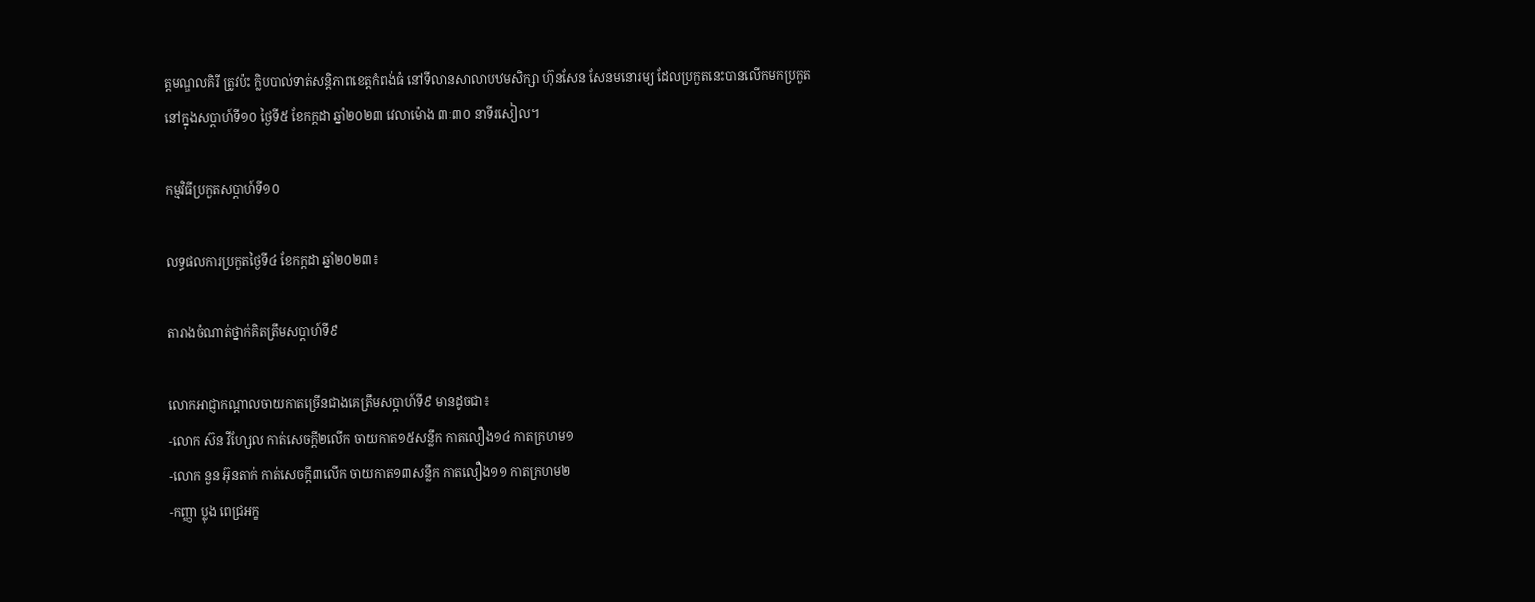ត្តមណ្ឌលគិរី ត្រូវប៉ះ ក្លិបបាល់ទាត់សន្តិភាពខេត្តកំពង់ធំ នៅទីលានសាលាបឋមសិក្សា ហ៊ុនសែន សែនមនោរម្យ ដែលប្រកួតនេះបានលើកមកប្រកួតនៅក្នុងសប្តាហ៍ទី១០ ថ្ងៃទី៥ ខែកក្តដា ឆ្នាំ២០២៣ វេលាម៉ោង ៣ៈ៣០ នាទីរសៀល។

កម្មវិធីប្រកួតសប្តាហ៍ទី១០

លទ្ធផលការប្រកួតថ្ងៃទី៤ ខែកក្តដា ឆ្នាំ២០២៣៖

តារាងចំណាត់ថ្នាក់គិតត្រឹមសប្តាហ៍ទី៩

លោកអាជ្ញាកណ្តាលចាយកាតច្រើនជាងគេត្រឹមសប្តាហ៍ទី៩ មានដូចជា៖
-លោក ស៊ន វីហ្សែល កាត់សេចក្តី២លើក ចាយកាត១៥សន្លឹក កាតលឿង១៤ កាតក្រហម១
-លោក នួន អ៊ុនតាក់ កាត់សេចក្តី៣លើក ចាយកាត១៣សន្លឹក កាតលឿង១១ កាតក្រហម២
-កញ្ញា ប្លុង ពេជ្រអក្ខ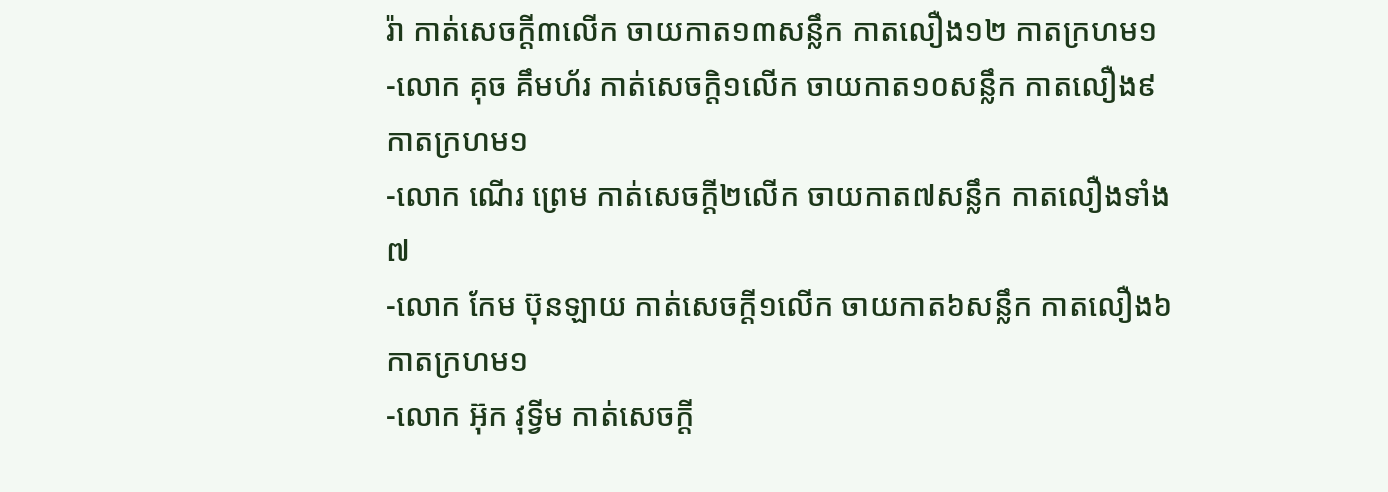រ៉ា កាត់សេចក្តី៣លើក ចាយកាត១៣សន្លឹក កាតលឿង១២ កាតក្រហម១
-លោក គុច គឹមហ័រ កាត់សេចក្តិ១លើក ចាយកាត១០សន្លឹក កាតលឿង៩ កាតក្រហម១
-លោក ណើរ ព្រេម កាត់សេចក្តី២លើក ចាយកាត៧សន្លឹក កាតលឿងទាំង៧
-លោក កែម ប៊ុនឡាយ កាត់សេចក្តី១លើក ចាយកាត៦សន្លឹក កាតលឿង៦ កាតក្រហម១
-លោក អ៊ុក វុទ្វីម កាត់សេចក្តី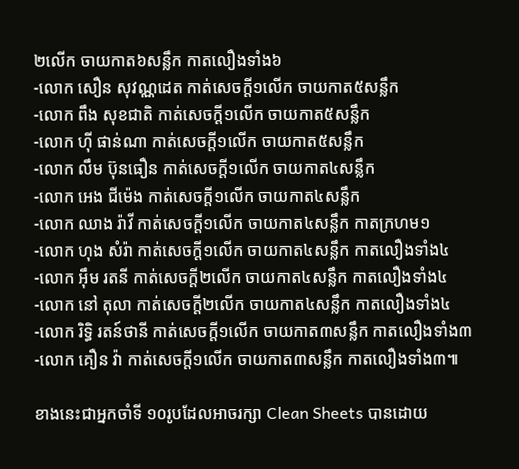២លើក ចាយកាត៦សន្លឹក កាតលឿងទាំង៦
-លោក សឿន សុវណ្ណដេត កាត់សេចក្តី១លើក ចាយកាត៥សន្លឹក
-លោក ពឹង សុខជាតិ កាត់សេចក្តី១លើក ចាយកាត៥សន្លឹក
-លោក ហុី ផាន់ណា កាត់សេចក្តី១លើក ចាយកាត៥សន្លឹក
-លោក លឹម ប៊ុនធឿន កាត់សេចក្តី១លើក ចាយកាត៤សន្លឹក
-លោក អេង ជីម៉េង កាត់សេចក្តី១លើក ចាយកាត៤សន្លឹក
-លោក ឈាង រ៉ាវី កាត់សេចក្តី១លើក ចាយកាត៤សន្លឹក កាតក្រហម១
-លោក ហុង សំរ៉ា កាត់សេចក្តី១លើក ចាយកាត៤សន្លឹក កាតលឿងទាំង៤
-លោក អ៊ឹម រតនី កាត់សេចក្តី២លើក ចាយកាត៤សន្លឹក កាតលឿងទាំង៤
-លោក នៅ តុលា កាត់សេចក្តី២លើក ចាយកាត៤សន្លឹក កាតលឿងទាំង៤
-លោក រិទ្ធិ រតន៍ថានី កាត់សេចក្តី១លើក ចាយកាត៣សន្លឹក កាតលឿងទាំង៣
-លោក គឿន វ៉ា កាត់សេចក្តី១លើក ចាយកាត៣សន្លឹក កាតលឿងទាំង៣៕

ខាងនេះជាអ្នកចាំទី ១០រូបដែលអាចរក្សា Clean Sheets បានដោយ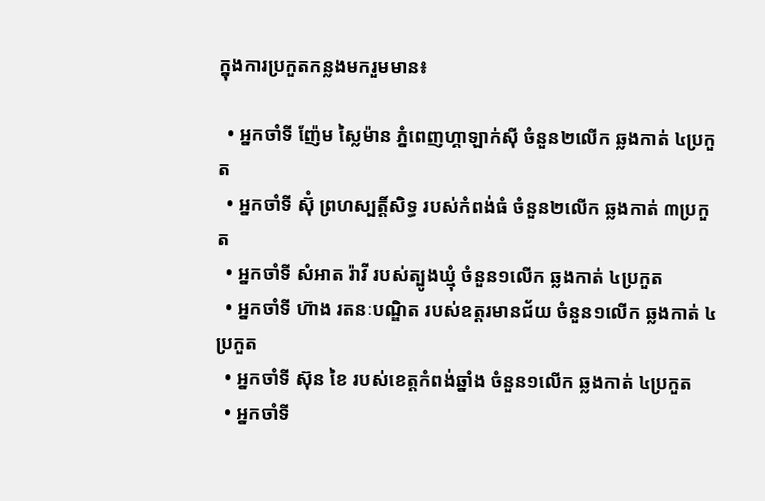ក្នុងការប្រកួតកន្លងមករួមមាន៖

  • អ្នកចាំទី ញ៉ែម ស្លៃម៉ាន ភ្នំពេញហ្គាឡាក់ស៊ី ចំនួន២លើក ឆ្លងកាត់ ៤ប្រកួត
  • អ្នកចាំទី ស៊ុំ ព្រហស្បត្តិ៍សិទ្ធ របស់កំពង់ធំ ចំនួន២លើក ឆ្លងកាត់ ៣ប្រកួត
  • អ្នកចាំទី សំអាត រ៉ាវី របស់ត្បូងឃ្មុំ ចំនួន១លើក ឆ្លងកាត់ ៤ប្រកួត
  • អ្នកចាំទី ហ៊ាង រតនៈបណ្ឌិត របស់ឧត្តរមានជ័យ ចំនួន១លើក ឆ្លងកាត់ ៤ប្រកួត
  • អ្នកចាំទី ស៊ុន ខៃ របស់ខេត្តកំពង់ឆ្នាំង ចំនួន១លើក ឆ្លងកាត់ ៤ប្រកួត
  • អ្នកចាំទី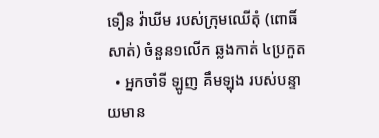ទឿន វ៉ាឃីម របស់ក្រុមឈើតុំ (ពោធិ៍សាត់) ចំនួន១លើក ឆ្លងកាត់ ៤ប្រកួត
  • អ្នកចាំទី ឡូញ គឹមឡុង របស់បន្ទាយមាន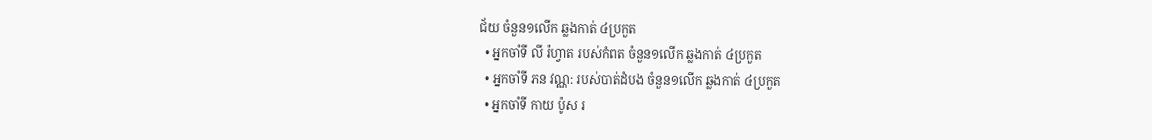ជ័យ ចំនួន១លើក ឆ្លងកាត់ ៤ប្រកួត
  • អ្នកចាំទី លី រ៉ហ្វាត របស់កំពត ចំនួន១លើក ឆ្លងកាត់ ៤ប្រកួត
  • អ្នកចាំទី ភន វណ្ណ: របស់បាត់ដំបង ចំនួន១លើក ឆ្លងកាត់ ៤ប្រកួត
  • អ្នកចាំទី កាយ ប៉ូស រ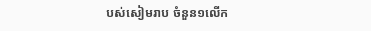បស់សៀមរាប ចំនួន១លើក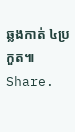ឆ្លងកាត់ ៤ប្រកួត៕
Share.